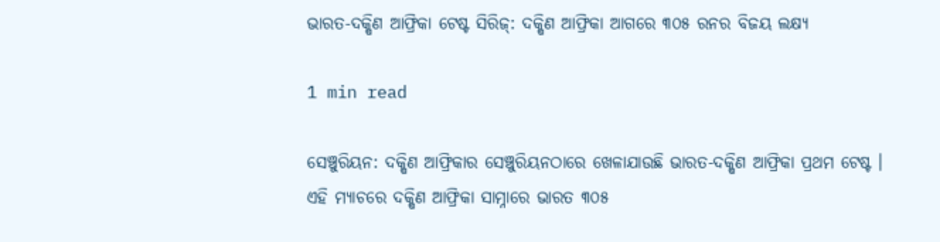ଭାରତ-ଦକ୍ଷିଣ ଆଫ୍ରିକା ଟେଷ୍ଟ ସିରିଜ୍: ଦକ୍ଷିଣ ଆଫ୍ରିକା ଆଗରେ ୩୦୫ ରନର ବିଜୟ ଲକ୍ଷ୍ୟ

1 min read

ସେଞ୍ଚୁରିୟନ: ଦକ୍ଷିଣ ଆଫ୍ରିକାର ସେଞ୍ଚୁରିୟନଠାରେ ଖେଳାଯାଉଛି ଭାରତ-ଦକ୍ଷିଣ ଆଫ୍ରିକା ପ୍ରଥମ ଟେଷ୍ଟ । ଏହି ମ୍ୟାଚରେ ଦକ୍ଷିଣ ଆଫ୍ରିକା ସାମ୍ନାରେ ଭାରତ ୩୦୫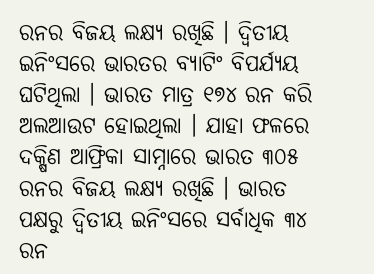ରନର ବିଜୟ ଲକ୍ଷ୍ୟ ରଖିଛି । ଦ୍ୱିତୀୟ ଇନିଂସରେ ଭାରତର ବ୍ୟାଟିଂ ବିପର୍ଯ୍ୟୟ ଘଟିଥିଲା । ଭାରତ ମାତ୍ର ୧୭୪ ରନ କରି ଅଲଆଉଟ ହୋଇଥିଲା । ଯାହା ଫଳରେ ଦକ୍ଷିଣ ଆଫ୍ରିକା ସାମ୍ନାରେ ଭାରତ ୩୦୫ ରନର ବିଜୟ ଲକ୍ଷ୍ୟ ରଖିଛି । ଭାରତ ପକ୍ଷରୁ ଦ୍ୱିତୀୟ ଇନିଂସରେ ସର୍ବାଧିକ ୩୪ ରନ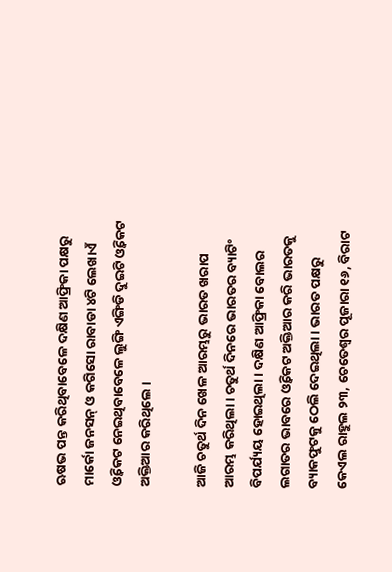ଋଷଭ ପନ୍ତ କରିଥିବାବେଳେ ଦକ୍ଷିଣ ଆଫ୍ରିକା ପକ୍ଷରୁ ମାର୍କୋ ଜନସନ୍ ଓ କଗିସୋ ରାବାଡା ୪ଟି ଲେଖାଏଁ ଓ୍ୱିକେଟ ନେଇଥିବାବେଳେ ଲୁଙ୍ଗି ଏଙ୍ଗିଡି ଦୁଇଟି ଓ୍ୱିକେଟ ଅକ୍ତିଆର କରିଥିଲେ ।

ଆଜି ଚତୁର୍ଥ ଦିନ ଖେଳ ଆରମ୍ଭରୁ ଭାରତ ଖରାପ ଆରମ୍ଭ କରିଥିଲା । ଚତୁର୍ଥ ଦିନରେ ଭାରତର ବ୍ୟାଟିଂ ବିପର୍ଯ୍ୟୟ ହୋଇଥିଲା । ଦକ୍ଷିଣ ଆଫ୍ରିକା ବୋଲର ଲଗାତର ଭାବରେ ଓ୍ୱିକେଟ ଅକ୍ତିଆର କରି ଭାରତକୁ ବ୍ୟାକଫୁଟକୁ ଠେଲି ଦେଇଥିଲା । ଭାରତ ପକ୍ଷରୁ କେଏଲ ରାହୁଲ ୨୩, ଚେତେଶ୍ୱର ପୂଜାରା ୧୬, ବିରାଟ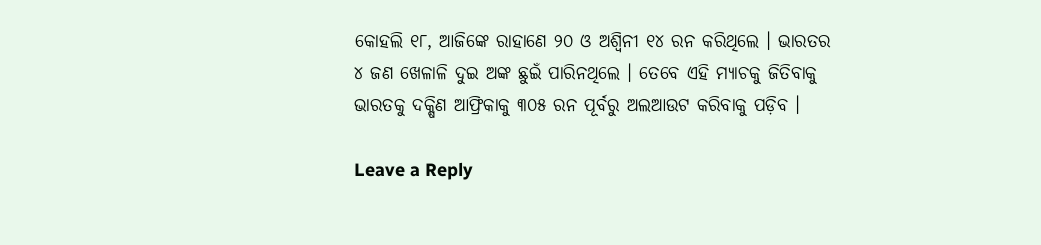କୋହଲି ୧୮, ଆଜିଙ୍କେ ରାହାଣେ ୨୦ ଓ ଅଶ୍ୱିନୀ ୧୪ ରନ କରିଥିଲେ । ଭାରତର ୪ ଜଣ ଖେଳାଳି ଦୁଇ ଅଙ୍କ ଛୁଇଁ ପାରିନଥିଲେ । ତେବେ ଏହି ମ୍ୟାଚକୁ ଜିତିବାକୁ ଭାରତକୁ ଦକ୍ଷିଣ ଆଫ୍ରିକାକୁ ୩୦୫ ରନ ପୂର୍ବରୁ ଅଲଆଉଟ କରିବାକୁ ପଡ଼ିବ ।

Leave a Reply